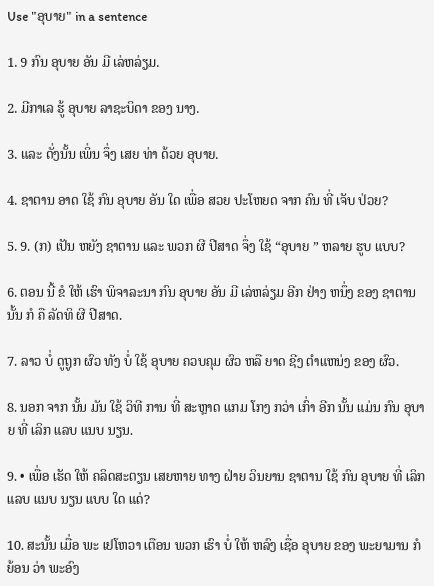Use "ອຸບາຍ" in a sentence

1. 9 ກົນ ອຸບາຍ ອັນ ມີ ເລ່ຫລ່ຽມ.

2. ມີກາເລ ຮູ້ ອຸບາຍ ລາຊະບິດາ ຂອງ ນາງ.

3. ແລະ ດັ່ງນັ້ນ ເພິ່ນ ຈຶ່ງ ເສຍ ທ່າ ດ້ວຍ ອຸບາຍ.

4. ຊາຕານ ອາດ ໃຊ້ ກົນ ອຸບາຍ ອັນ ໃດ ເພື່ອ ສວຍ ປະໂຫຍດ ຈາກ ຄົນ ທີ່ ເຈັບ ປ່ວຍ?

5. 9. (ກ) ເປັນ ຫຍັງ ຊາຕານ ແລະ ພວກ ຜີ ປີສາດ ຈຶ່ງ ໃຊ້ “ອຸບາຍ ” ຫລາຍ ຮູບ ແບບ?

6. ຕອນ ນີ້ ຂໍ ໃຫ້ ເຮົາ ພິຈາລະນາ ກົນ ອຸບາຍ ອັນ ມີ ເລ່ຫລ່ຽມ ອີກ ຢ່າງ ຫນຶ່ງ ຂອງ ຊາຕານ ນັ້ນ ກໍ ຄື ລັດທິ ຜີ ປີສາດ.

7. ລາວ ບໍ່ ດູຖູກ ຜົວ ທັງ ບໍ່ ໃຊ້ ອຸບາຍ ຄວບຄຸມ ຜົວ ຫລື ຍາດ ຊີງ ຕໍາແຫນ່ງ ຂອງ ຜົວ.

8. ນອກ ຈາກ ນັ້ນ ມັນ ໃຊ້ ວິທີ ການ ທີ່ ສະຫຼາດ ແກມ ໂກງ ກວ່າ ເກົ່າ ອີກ ນັ້ນ ແມ່ນ ກົນ ອຸບາຍ ທີ່ ເລິກ ແລບ ແນບ ນຽນ.

9. • ເພື່ອ ເຮັດ ໃຫ້ ຄລິດສະຕຽນ ເສຍຫາຍ ທາງ ຝ່າຍ ວິນຍານ ຊາຕານ ໃຊ້ ກົນ ອຸບາຍ ທີ່ ເລິກ ແລບ ແນບ ນຽນ ແບບ ໃດ ແດ່?

10. ສະນັ້ນ ເມື່ອ ພະ ເຢໂຫວາ ເຕືອນ ພວກ ເຮົາ ບໍ່ ໃຫ້ ຫລົງ ເຊື່ອ ອຸບາຍ ຂອງ ພະຍາມານ ກໍ ຍ້ອນ ວ່າ ພະອົງ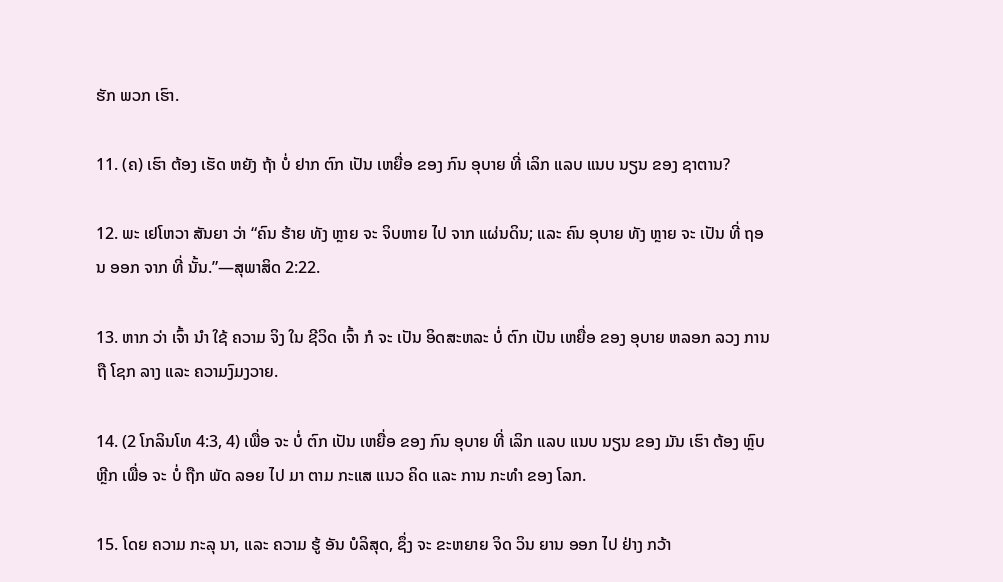ຮັກ ພວກ ເຮົາ.

11. (ຄ) ເຮົາ ຕ້ອງ ເຮັດ ຫຍັງ ຖ້າ ບໍ່ ຢາກ ຕົກ ເປັນ ເຫຍື່ອ ຂອງ ກົນ ອຸບາຍ ທີ່ ເລິກ ແລບ ແນບ ນຽນ ຂອງ ຊາຕານ?

12. ພະ ເຢໂຫວາ ສັນຍາ ວ່າ “ຄົນ ຮ້າຍ ທັງ ຫຼາຍ ຈະ ຈິບຫາຍ ໄປ ຈາກ ແຜ່ນດິນ; ແລະ ຄົນ ອຸບາຍ ທັງ ຫຼາຍ ຈະ ເປັນ ທີ່ ຖອນ ອອກ ຈາກ ທີ່ ນັ້ນ.”—ສຸພາສິດ 2:22.

13. ຫາກ ວ່າ ເຈົ້າ ນໍາ ໃຊ້ ຄວາມ ຈິງ ໃນ ຊີວິດ ເຈົ້າ ກໍ ຈະ ເປັນ ອິດສະຫລະ ບໍ່ ຕົກ ເປັນ ເຫຍື່ອ ຂອງ ອຸບາຍ ຫລອກ ລວງ ການ ຖື ໂຊກ ລາງ ແລະ ຄວາມງົມງວາຍ.

14. (2 ໂກລິນໂທ 4:3, 4) ເພື່ອ ຈະ ບໍ່ ຕົກ ເປັນ ເຫຍື່ອ ຂອງ ກົນ ອຸບາຍ ທີ່ ເລິກ ແລບ ແນບ ນຽນ ຂອງ ມັນ ເຮົາ ຕ້ອງ ຫຼົບ ຫຼີກ ເພື່ອ ຈະ ບໍ່ ຖືກ ພັດ ລອຍ ໄປ ມາ ຕາມ ກະແສ ແນວ ຄິດ ແລະ ການ ກະທໍາ ຂອງ ໂລກ.

15. ໂດຍ ຄວາມ ກະລຸ ນາ, ແລະ ຄວາມ ຮູ້ ອັນ ບໍລິສຸດ, ຊຶ່ງ ຈະ ຂະຫຍາຍ ຈິດ ວິນ ຍານ ອອກ ໄປ ຢ່າງ ກວ້າ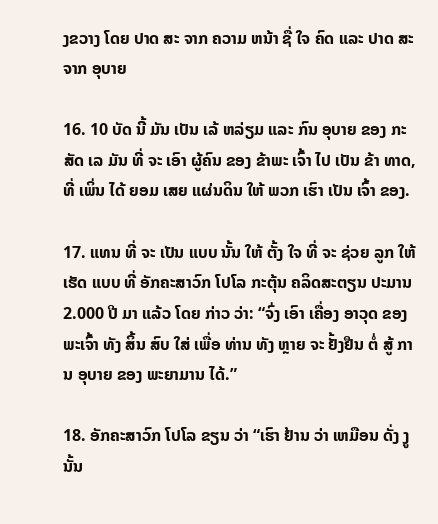ງຂວາງ ໂດຍ ປາດ ສະ ຈາກ ຄວາມ ຫນ້າ ຊື່ ໃຈ ຄົດ ແລະ ປາດ ສະ ຈາກ ອຸບາຍ

16. 10 ບັດ ນີ້ ມັນ ເປັນ ເລ້ ຫລ່ຽມ ແລະ ກົນ ອຸບາຍ ຂອງ ກະສັດ ເລ ມັນ ທີ່ ຈະ ເອົາ ຜູ້ຄົນ ຂອງ ຂ້າພະ ເຈົ້າ ໄປ ເປັນ ຂ້າ ທາດ, ທີ່ ເພິ່ນ ໄດ້ ຍອມ ເສຍ ແຜ່ນດິນ ໃຫ້ ພວກ ເຮົາ ເປັນ ເຈົ້າ ຂອງ.

17. ແທນ ທີ່ ຈະ ເປັນ ແບບ ນັ້ນ ໃຫ້ ຕັ້ງ ໃຈ ທີ່ ຈະ ຊ່ວຍ ລູກ ໃຫ້ ເຮັດ ແບບ ທີ່ ອັກຄະສາວົກ ໂປໂລ ກະຕຸ້ນ ຄລິດສະຕຽນ ປະມານ 2.000 ປີ ມາ ແລ້ວ ໂດຍ ກ່າວ ວ່າ: “ຈົ່ງ ເອົາ ເຄື່ອງ ອາວຸດ ຂອງ ພະເຈົ້າ ທັງ ສິ້ນ ສົບ ໃສ່ ເພື່ອ ທ່ານ ທັງ ຫຼາຍ ຈະ ຢັ້ງຢືນ ຕໍ່ ສູ້ ການ ອຸບາຍ ຂອງ ພະຍາມານ ໄດ້.”

18. ອັກຄະສາວົກ ໂປໂລ ຂຽນ ວ່າ “ເຮົາ ຢ້ານ ວ່າ ເຫມືອນ ດັ່ງ ງູ ນັ້ນ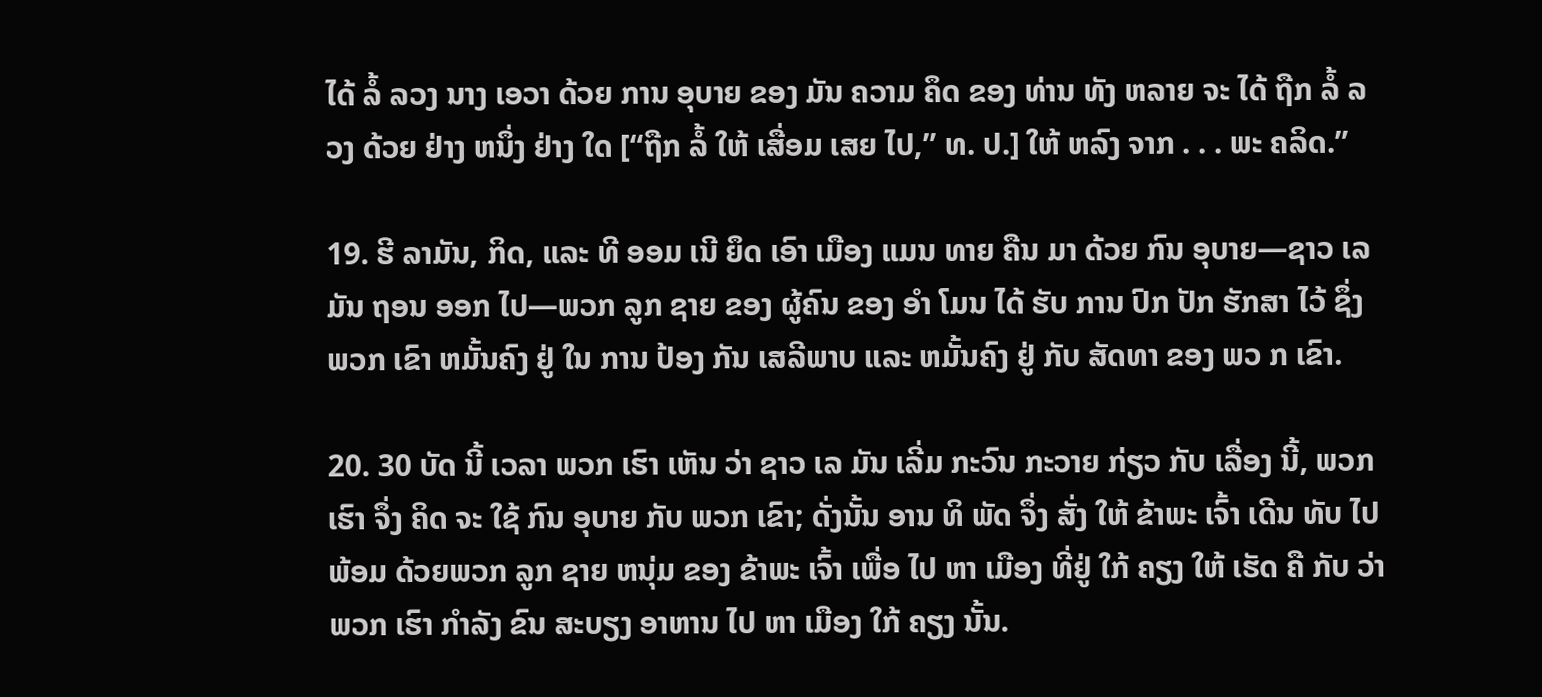ໄດ້ ລໍ້ ລວງ ນາງ ເອວາ ດ້ວຍ ການ ອຸບາຍ ຂອງ ມັນ ຄວາມ ຄຶດ ຂອງ ທ່ານ ທັງ ຫລາຍ ຈະ ໄດ້ ຖືກ ລໍ້ ລວງ ດ້ວຍ ຢ່າງ ຫນຶ່ງ ຢ່າງ ໃດ [“ຖືກ ລໍ້ ໃຫ້ ເສື່ອມ ເສຍ ໄປ,” ທ. ປ.] ໃຫ້ ຫລົງ ຈາກ . . . ພະ ຄລິດ.”

19. ຮີ ລາມັນ, ກິດ, ແລະ ທີ ອອມ ເນີ ຍຶດ ເອົາ ເມືອງ ແມນ ທາຍ ຄືນ ມາ ດ້ວຍ ກົນ ອຸບາຍ—ຊາວ ເລ ມັນ ຖອນ ອອກ ໄປ—ພວກ ລູກ ຊາຍ ຂອງ ຜູ້ຄົນ ຂອງ ອໍາ ໂມນ ໄດ້ ຮັບ ການ ປົກ ປັກ ຮັກສາ ໄວ້ ຊຶ່ງພວກ ເຂົາ ຫມັ້ນຄົງ ຢູ່ ໃນ ການ ປ້ອງ ກັນ ເສລີພາບ ແລະ ຫມັ້ນຄົງ ຢູ່ ກັບ ສັດທາ ຂອງ ພວ ກ ເຂົາ.

20. 30 ບັດ ນີ້ ເວລາ ພວກ ເຮົາ ເຫັນ ວ່າ ຊາວ ເລ ມັນ ເລີ່ມ ກະວົນ ກະວາຍ ກ່ຽວ ກັບ ເລື່ອງ ນີ້, ພວກ ເຮົາ ຈຶ່ງ ຄິດ ຈະ ໃຊ້ ກົນ ອຸບາຍ ກັບ ພວກ ເຂົາ; ດັ່ງນັ້ນ ອານ ທິ ພັດ ຈຶ່ງ ສັ່ງ ໃຫ້ ຂ້າພະ ເຈົ້າ ເດີນ ທັບ ໄປ ພ້ອມ ດ້ວຍພວກ ລູກ ຊາຍ ຫນຸ່ມ ຂອງ ຂ້າພະ ເຈົ້າ ເພື່ອ ໄປ ຫາ ເມືອງ ທີ່ຢູ່ ໃກ້ ຄຽງ ໃຫ້ ເຮັດ ຄື ກັບ ວ່າ ພວກ ເຮົາ ກໍາລັງ ຂົນ ສະບຽງ ອາຫານ ໄປ ຫາ ເມືອງ ໃກ້ ຄຽງ ນັ້ນ.